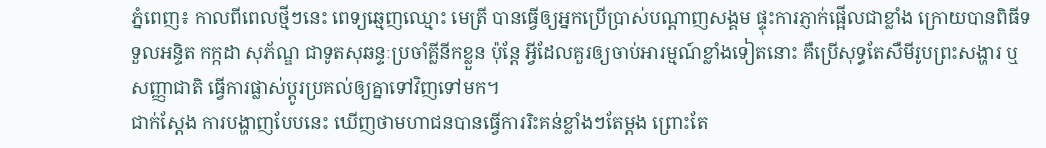ភ្នំពេញ៖ កាលពីពេលថ្មីៗនេះ ពេទ្យឆ្មេញឈ្មោះ មេត្រី បានធ្វើឲ្យអ្នកប្រើប្រាស់បណ្តាញសង្គម ផ្ទុះការភ្ញាក់ផ្អើលជាខ្លាំង ក្រោយបានពិធីទទួលអន្ទិត កក្កដា សុភ័ណ្ឌ ជាទូតសុឆន្ទៈប្រចាំគ្លីនីកខ្លួន ប៉ុន្តែ អ្វីដែលគួរឲ្យចាប់អារម្មណ៍ខ្លាំងទៀតនោះ គឺប្រើសុទ្ធតែសឺមីរូបព្រះសង្ហារ ឬ សញ្ញាជាតិ ធ្វើការផ្លាស់ប្តូរប្រគល់ឲ្យគ្នាទៅវិញទៅមក។
ជាក់ស្តែង ការបង្ហាញបែបនេះ ឃើញថាមហាជនបានធ្វើការរិះគន់ខ្លាំងៗតែម្តង ព្រោះតែ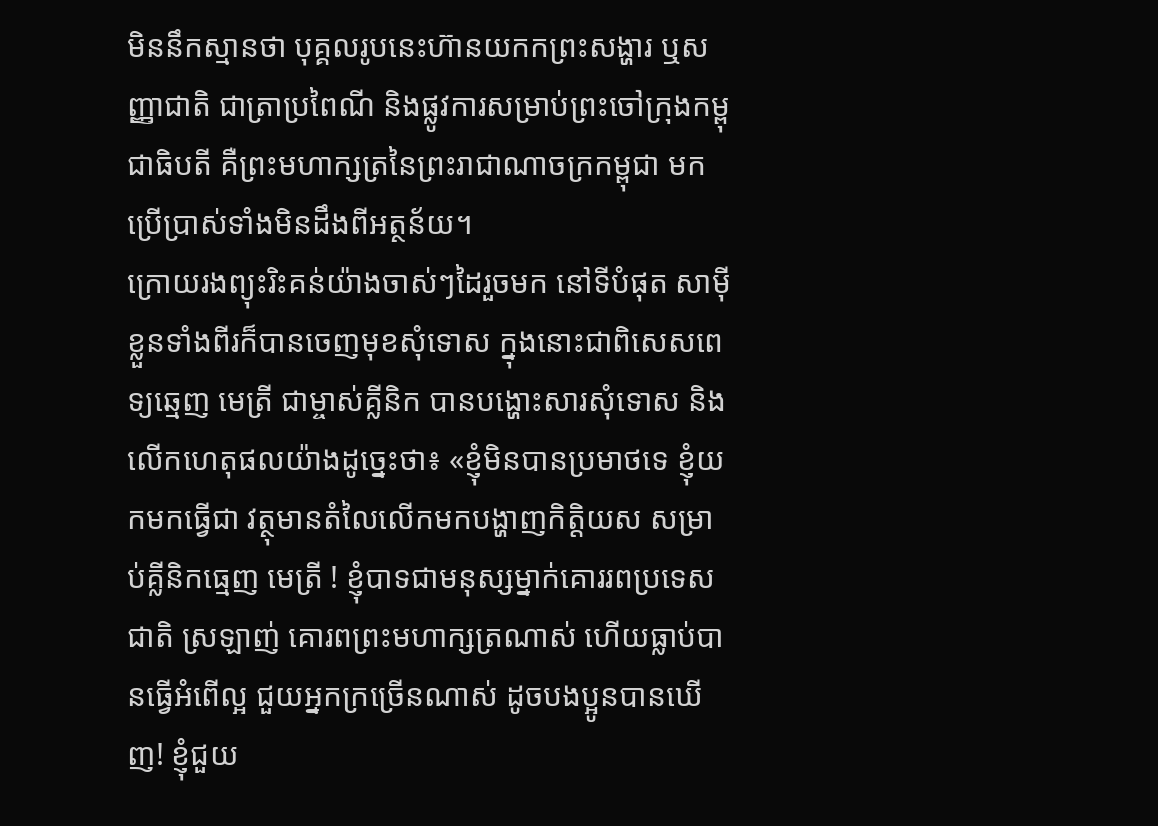មិននឹកស្មានថា បុគ្គលរូបនេះហ៊ានយកកព្រះសង្ហារ ឬសញ្ញាជាតិ ជាត្រាប្រពៃណី និងផ្លូវការសម្រាប់ព្រះចៅក្រុងកម្ពុជាធិបតី គឺព្រះមហាក្សត្រនៃព្រះរាជាណាចក្រកម្ពុជា មកប្រើប្រាស់ទាំងមិនដឹងពីអត្ថន័យ។
ក្រោយរងព្យុះរិះគន់យ៉ាងចាស់ៗដៃរួចមក នៅទីបំផុត សាម៉ីខ្លួនទាំងពីរក៏បានចេញមុខសុំទោស ក្នុងនោះជាពិសេសពេទ្យឆ្មេញ មេត្រី ជាម្ចាស់គ្លីនិក បានបង្ហោះសារសុំទោស និងលើកហេតុផលយ៉ាងដូច្នេះថា៖ «ខ្ញុំមិនបានប្រមាថទេ ខ្ញុំយកមកធ្វើជា វត្ថុមានតំលៃលើកមកបង្ហាញកិត្តិយស សម្រាប់គ្លីនិកធ្មេញ មេត្រី ! ខ្ញុំបាទជាមនុស្សម្នាក់គោររពប្រទេសជាតិ ស្រឡាញ់ គោរពព្រះមហាក្សត្រណាស់ ហើយធ្លាប់បានធ្វើអំពើល្អ ជួយអ្នកក្រច្រើនណាស់ ដូចបងប្អូនបានឃើញ! ខ្ញុំជួយ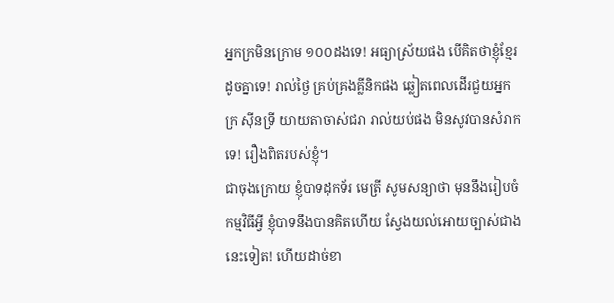អ្នកក្រមិនក្រោម ១០០ដងទេ! អធ្យាស្រ័យផង បើគិតថាខ្ញុំខ្មែរដូចគ្នាទេ! រាល់ថ្ងៃ គ្រប់គ្រងគ្លីនិកផង ឆ្លៀតពេលដើរជួយអ្នកក្រ ស៊ីនទ្រី យាយតាចាស់ជរា រាល់យប់ផង មិនសូវបានសំរាកទេ! រឿងពិតរបស់ខ្ញុំ។
ជាចុងក្រោយ ខ្ញុំបាទដុកទ័រ មេត្រី សូមសន្យាថា មុននឹងរៀបចំកម្មវិធីអ្វី ខ្ញុំបាទនឹងបានគិតហើយ ស្វែងយល់អោយច្បាស់ជាងនេះទៀត! ហើយដាច់ខា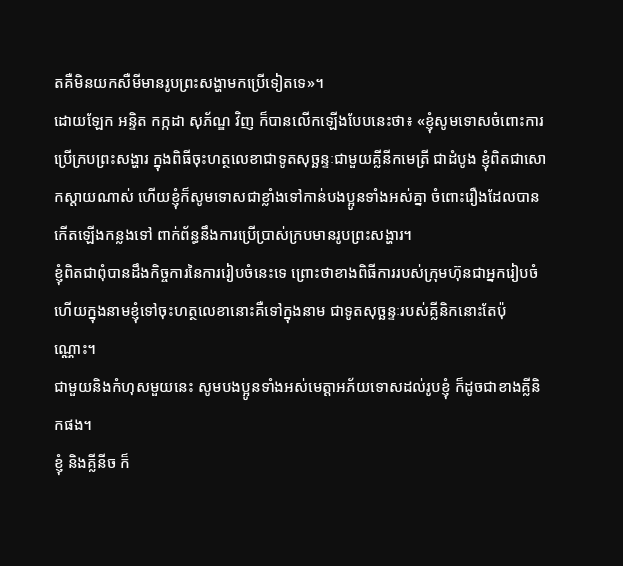តគឺមិនយកសឺមីមានរូបព្រះសង្ហាមកប្រើទៀតទេ»។
ដោយឡែក អន្ទិត កក្កដា សុភ័ណ្ឌ វិញ ក៏បានលើកឡើងបែបនេះថា៖ «ខ្ញុំសូមទោសចំពោះការប្រើក្របព្រះសង្ហារ ក្នុងពិធីចុះហត្ថលេខាជាទូតសុច្ឆន្ទៈជាមួយគ្លីនីកមេត្រី ជាដំបូង ខ្ញុំពិតជាសោកស្តាយណាស់ ហើយខ្ញុំក៏សូមទោសជាខ្លាំងទៅកាន់បងប្អូនទាំងអស់គ្នា ចំពោះរឿងដែលបានកើតឡើងកន្លងទៅ ពាក់ព័ន្ធនឹងការប្រើប្រាស់ក្របមានរូបព្រះសង្ហារ។
ខ្ញុំពិតជាពុំបានដឹងកិច្ចការនៃការរៀបចំនេះទេ ព្រោះថាខាងពិធីការរបស់ក្រុមហ៊ុនជាអ្នករៀបចំ ហើយក្នុងនាមខ្ញុំទៅចុះហត្ថលេខានោះគឺទៅក្នុងនាម ជាទូតសុច្ឆន្ទៈរបស់គ្លីនិកនោះតែប៉ុណ្ណោះ។
ជាមួយនិងកំហុសមួយនេះ សូមបងប្អូនទាំងអស់មេត្តាអភ័យទោសដល់រូបខ្ញុំ ក៏ដូចជាខាងគ្លីនិកផង។
ខ្ញុំ និងគ្លីនីច ក៏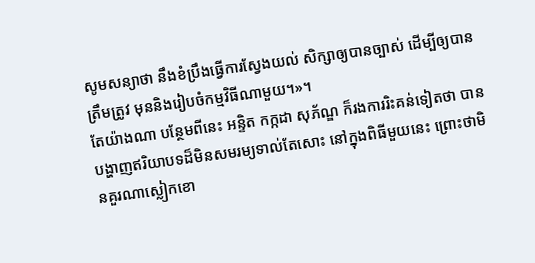សូមសន្យាថា នឹងខំប្រឹងធ្វើការស្វែងយល់ សិក្សាឲ្យបានច្បាស់ ដើម្បីឲ្យបានត្រឹមត្រូវ មុននិងរៀបចំកម្មវិធីណាមួយ។»។
តែយ៉ាងណា បន្ថែមពីនេះ អន្ទិត កក្កដា សុភ័ណ្ឌ ក៏រងការរិះគន់ទៀតថា បានបង្ហាញឥរិយាបទដ៏មិនសមរម្យទាល់តែសោះ នៅក្នុងពិធីមួយនេះ ព្រោះថាមិនគួរណាស្លៀកខោ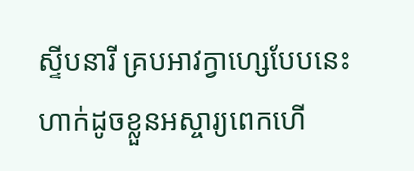ស្ទីបនារី គ្របអាវក្វាហ្សេបែបនេះ ហាក់ដូចខ្លួនអស្ចារ្យពេកហើ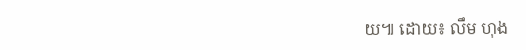យ៕ ដោយ៖ លឹម ហុង